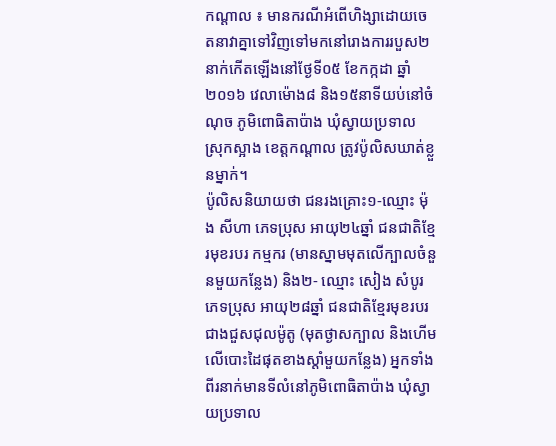កណ្តាល ៖ មានករណីអំពើហិង្សាដោយចេតនាវាគ្នាទៅវិញទៅមកនៅរោងការរបួស២នាក់កើតឡើងនៅថ្ងែទី០៥ ខែកក្កដា ឆ្នាំ២០១៦ វេលាម៉ោង៨ និង១៥នាទីយប់នៅចំណុច ភូមិពោធិតាប៉ាង ឃុំស្វាយប្រទាល ស្រុកស្អាង ខេត្តកណ្តាល ត្រូវប៉ូលិសឃាត់ខ្លួនម្នាក់។
ប៉ូលិសនិយាយថា ជនរងគ្រោះ១-ឈ្មោះ ម៉ុង សីហា ភេទប្រុស អាយុ២៤ឆ្នាំ ជនជាតិខ្មែរមុខរបរ កម្មករ (មានស្នាមមុតលើក្បាលចំនួនមួយកន្លែង) និង២- ឈ្មោះ សៀង សំបូរ ភេទប្រុស អាយុ២៨ឆ្នាំ ជនជាតិខ្មែរមុខរបរ ជាងជួសជុលម៉ូតូ (មុតថ្ងាសក្បាល និងហើមលើបោះដៃផុតខាងស្តាំមួយកន្លែង) អ្នកទាំងពីរនាក់មានទីលំនៅភូមិពោធិតាប៉ាង ឃុំស្វាយប្រទាល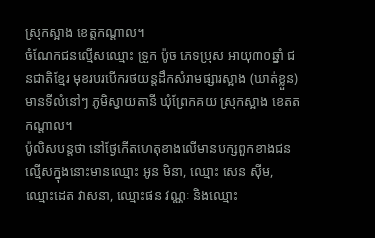ស្រុកស្អាង ខេត្តកណ្តាល។
ចំណែកជនល្មើសឈ្មោះ ទ្រួក ប៉ូច ភេទប្រុស អាយុ៣០ឆ្នាំ ជនជាតិខ្មែរ មុខរបរបើករថយន្តដឹកសំរាមផ្សារស្អាង (ឃាត់ខ្លួន) មានទីលំនៅៗ ភូមិស្វាយតានី ឃុំព្រែកគយ ស្រុកស្អាង ខេតតកណ្តាល។
ប៉ូលិសបន្តថា នៅថ្ងែកើតហេតុខាងលើមានបក្សពួកខាងជនល្មើសក្នុងនោះមានឈ្មោះ អូន មិនា, ឈ្មោះ សេន ស៊ីម, ឈ្មោះដេត វាសនា, ឈ្មោះផន វណ្ណៈ និងឈ្មោះ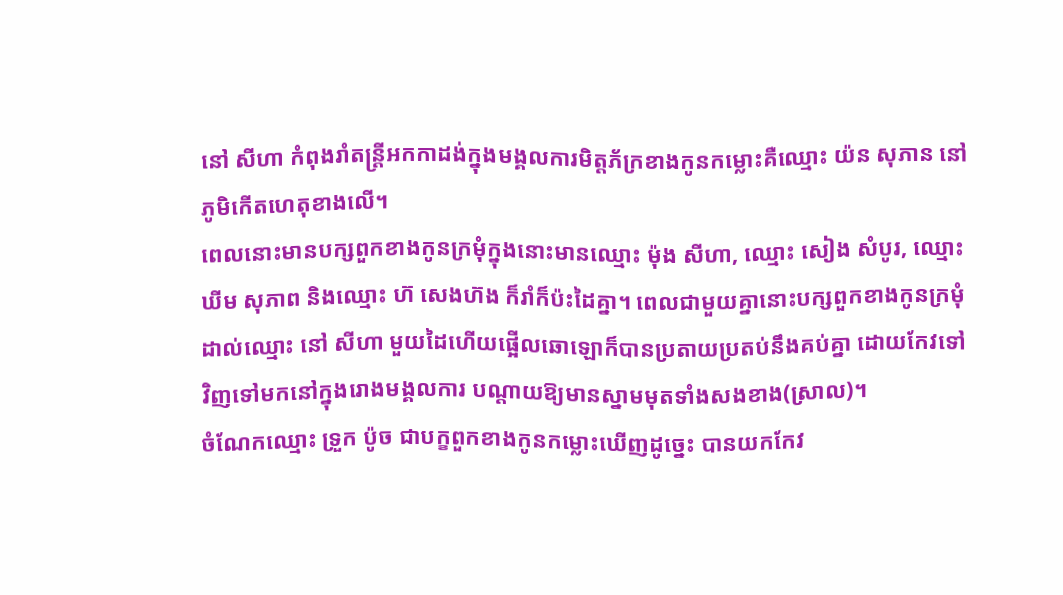នៅ សីហា កំពុងរាំតន្ត្រីអកកាដង់ក្នុងមង្គលការមិត្តភ័ក្រខាងកូនកម្លោះគឺឈ្មោះ យ៉ន សុភាន នៅភូមិកើតហេតុខាងលើ។
ពេលនោះមានបក្សពួកខាងកូនក្រមុំក្នុងនោះមានឈ្មោះ ម៉ុង សីហា, ឈ្មោះ សៀង សំបូរ, ឈ្មោះ ឃីម សុភាព និងឈ្មោះ ហ៊ សេងហ៊ង ក៏រាំក៏ប៉ះដៃគ្នា។ ពេលជាមួយគ្នានោះបក្សពួកខាងកូនក្រមុំដាល់ឈ្មោះ នៅ សីហា មួយដៃហើយផ្អើលឆោឡោក៏បានប្រតាយប្រតប់នឹងគប់គ្នា ដោយកែវទៅវិញទៅមកនៅក្នុងរោងមង្គលការ បណ្តាយឱ្យមានស្នាមមុតទាំងសងខាង(ស្រាល)។
ចំណែកឈ្មោះ ទ្រួក ប៉ូច ជាបក្ខពួកខាងកូនកម្លោះឃើញដូច្នេះ បានយកកែវ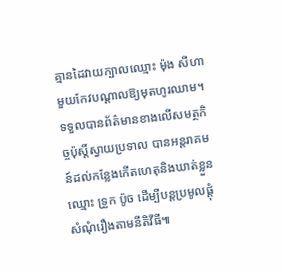គ្មានដៃវាយក្បាលឈ្មោះ ម៉ុង សីហា មួយកែវបណ្តាលឱ្យមុតហូរឈាម។
ទទួលបានព័ត៌មានខាងលើសមត្ថកិច្ចប៉ុស្តិ៍ស្វាយប្រទាល បានអន្តរាគមន៍ដល់កន្លែងកើតហេតុនិងឃាត់ខ្លួនឈ្មោះ ទ្រួក ប៉ូច ដើម្បីបន្តប្រមូលផ្តុំសំណុំរឿងតាមនីតិវីធី៕